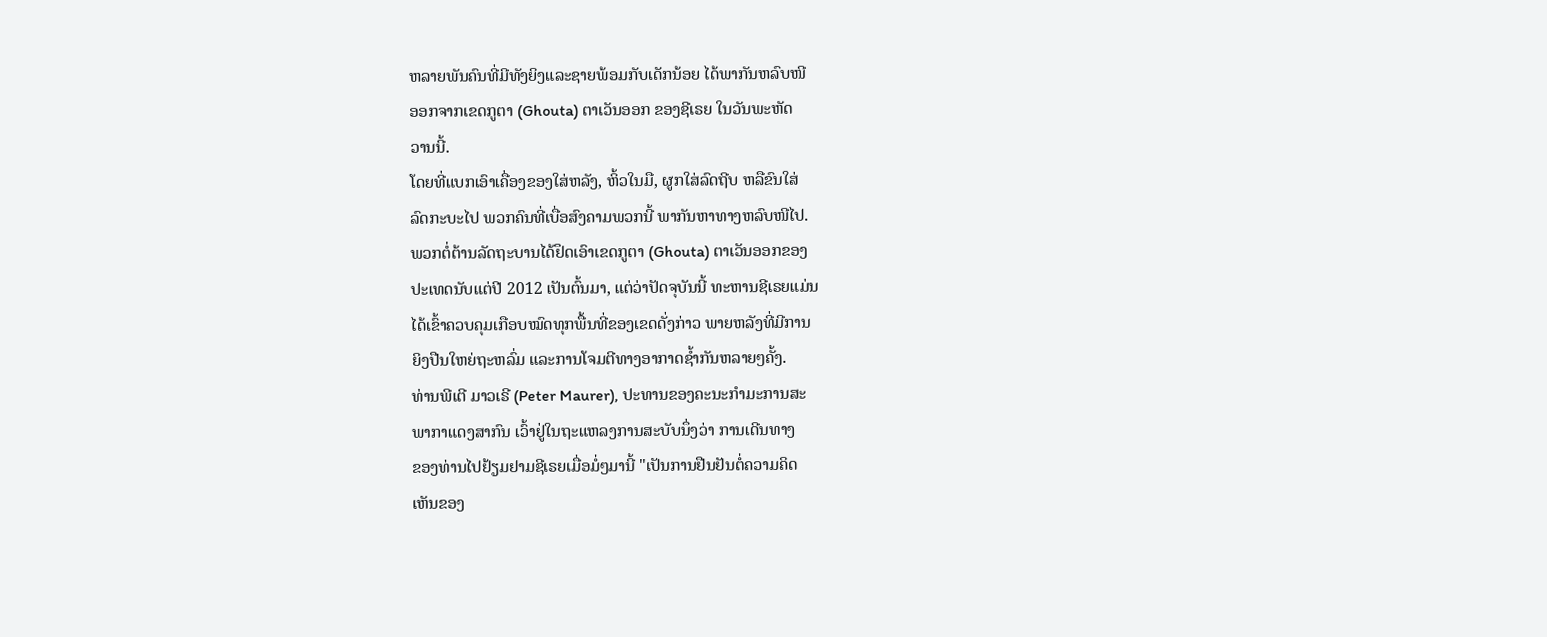ຫລາຍພັນຄົນທີ່ມີທັງຍິງແລະຊາຍພ້ອມກັບເດັກນ້ອຍ ໄດ້ພາກັນຫລົບໜີ
ອອກຈາກເຂດກູຕາ (Ghouta) ຕາເວັນອອກ ຂອງຊີເຣຍ ໃນວັນພະຫັດ
ວານນີ້.
ໂດຍທີ່ແບກເອົາເຄື່ອງຂອງໃສ່ຫລັງ, ຫິ້ວໃນມື, ຜູກໃສ່ລົດຖີບ ຫລືຂົນໃສ່
ລົດກະບະໄປ ພວກຄົນທີ່ເບື່ອສົງຄາມພວກນີ້ ພາກັນຫາທາງຫລົບໜີໄປ.
ພວກຕໍ່ຕ້ານລັດຖະບານໄດ້ຢຶດເອົາເຂດກູຕາ (Ghouta) ຕາເວັນອອກຂອງ
ປະເທດນັບແຕ່ປີ 2012 ເປັນຕົ້ນມາ, ແຕ່ວ່າປັດຈຸບັນນີ້ ທະຫານຊີເຣຍແມ່ນ
ໄດ້ເຂົ້າຄວບຄຸມເກືອບໝົດທຸກພື້ນທີ່ຂອງເຂດດັ່ງກ່າວ ພາຍຫລັງທີ່ມີການ
ຍິງປືນໃຫຍ່ຖະຫລົ່ມ ແລະການໂຈມຕີທາງອາກາດຊໍ້າກັນຫລາຍໆຄັ້ງ.
ທ່ານພີເຕີ ມາວເຣີ (Peter Maurer), ປະທານຂອງຄະນະກໍາມະການສະ
ພາກາແດງສາກົນ ເວົ້າຢູ່ໃນຖະແຫລງການສະບັບນຶ່ງວ່າ ການເດີນທາງ
ຂອງທ່ານໄປຢ້ຽມຢາມຊີເຣຍເມື່ອມໍ່ໆມານີ້ "ເປັນການຢືນຢັນຕໍ່ຄວາມຄິດ
ເຫັນຂອງ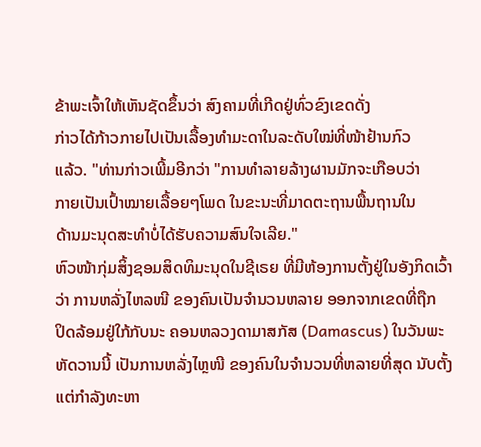ຂ້າພະເຈົ້າໃຫ້ເຫັນຊັດຂຶ້ນວ່າ ສົງຄາມທີ່ເກີດຢູ່ທົ່ວຂົງເຂດດັ່ງ
ກ່າວໄດ້ກ້າວກາຍໄປເປັນເລື້ອງທໍາມະດາໃນລະດັບໃໝ່ທີ່ໜ້າຢ້ານກົວ
ແລ້ວ. "ທ່ານກ່າວເພີ້ມອີກວ່າ "ການທໍາລາຍລ້າງຜານມັກຈະເກືອບວ່າ
ກາຍເປັນເປົ້າໝາຍເລື້ອຍໆໂພດ ໃນຂະນະທີ່ມາດຕະຖານພື້ນຖານໃນ
ດ້ານມະນຸດສະທໍາບໍ່ໄດ້ຮັບຄວາມສົນໃຈເລີຍ."
ຫົວໜ້າກຸ່ມສິ້ງຊອມສິດທິມະນຸດໃນຊີເຣຍ ທີ່ມີຫ້ອງການຕັ້ງຢູ່ໃນອັງກິດເວົ້າ
ວ່າ ການຫລັ່ງໄຫລໜີ ຂອງຄົນເປັນຈໍານວນຫລາຍ ອອກຈາກເຂດທີ່ຖືກ
ປິດລ້ອມຢູ່ໃກ້ກັບນະ ຄອນຫລວງດາມາສກັສ (Damascus) ໃນວັນພະ
ຫັດວານນີ້ ເປັນການຫລັ່ງໄຫຼໜີ ຂອງຄົນໃນຈໍານວນທີ່ຫລາຍທີ່ສຸດ ນັບຕັ້ງ
ແຕ່ກໍາລັງທະຫາ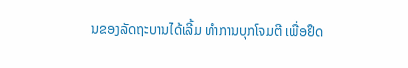ນຂອງລັດຖະບານໄດ້ເລີ້ມ ທໍາການບຸກໂຈມຕີ ເພື່ອຢຶດ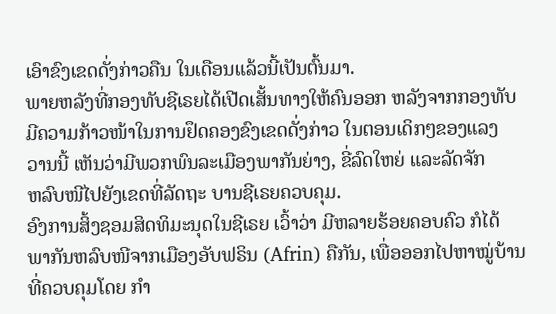ເອົາຂົງເຂດດັ່ງກ່າວຄືນ ໃນເດືອນແລ້ວນີ້ເປັນຕົ້ນມາ.
ພາຍຫລັງທີ່ກອງທັບຊີເຣຍໄດ້ເປີດເສັ້ນທາງໃຫ້ຄົນອອກ ຫລັງຈາກກອງທັບ
ມີຄວາມກ້າວໜ້າໃນການຢຶດຄອງຂົງເຂດດັ່ງກ່າວ ໃນຕອນເດິກໆຂອງແລງ
ວານນີ້ ເຫັນວ່າມີພວກພົນລະເມືອງພາກັນຍ່າງ, ຂີ່ລົດໃຫຍ່ ແລະລັດຈັກ
ຫລົບໜີໄປຍັງເຂດທີ່ລັດຖະ ບານຊີເຣຍຄວບຄຸມ.
ອົງການສິ້ງຊອມສິດທິມະນຸດໃນຊີເຣຍ ເວົ້າວ່າ ມີຫລາຍຮ້ອຍຄອບຄົວ ກໍໄດ້
ພາກັນຫລົບໜີຈາກເມືອງອັບຟຣິນ (Afrin) ຄືກັນ, ເພື່ອອອກໄປຫາໝູ່ບ້ານ
ທີ່ຄວບຄຸມໂດຍ ກໍາ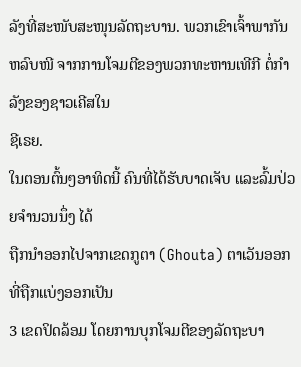ລັງທີ່ສະໜັບສະໜຸນລັດຖະບານ. ພວກເຂົາເຈົ້າພາກັນ
ຫລົບໜີ ຈາກການໂຈມຕີຂອງພວກທະຫານເທີກີ ຕໍ່ກໍາລັງຂອງຊາວເຄີສໃນ
ຊີເຣຍ.
ໃນຕອນຕົ້ນໆອາທິດນີ້ ຄົນທີ່ໄດ້ຮັບບາດເຈັບ ແລະລົ້ມປ່ວຍຈຳນວນນຶ່ງ ໄດ້
ຖືກນໍາອອກໄປຈາກເຂດກູຕາ (Ghouta) ຕາເວັນອອກ ທີ່ຖືກແບ່ງອອກເປັນ
3 ເຂດປິດລ້ອມ ໂດຍການບຸກໂຈມຕີຂອງລັດຖະບາ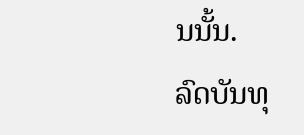ນນັ້ນ.
ລົດບັນທຸ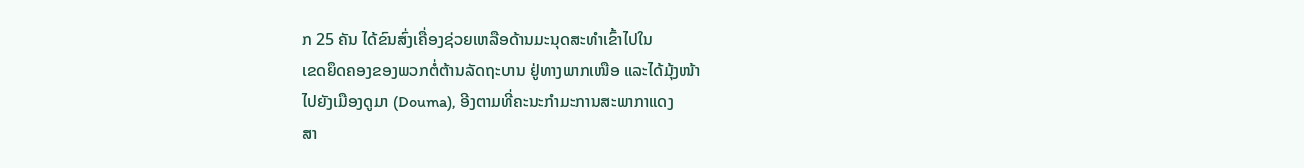ກ 25 ຄັນ ໄດ້ຂົນສົ່ງເຄື່ອງຊ່ວຍເຫລືອດ້ານມະນຸດສະທໍາເຂົ້າໄປໃນ
ເຂດຍຶດຄອງຂອງພວກຕໍ່ຕ້ານລັດຖະບານ ຢູ່ທາງພາກເໜືອ ແລະໄດ້ມຸ້ງໜ້າ
ໄປຍັງເມືອງດູມາ (Douma), ອີງຕາມທີ່ຄະນະກໍາມະການສະພາກາແດງ
ສາ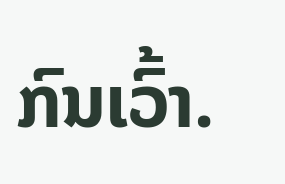ກົນເວົ້າ.